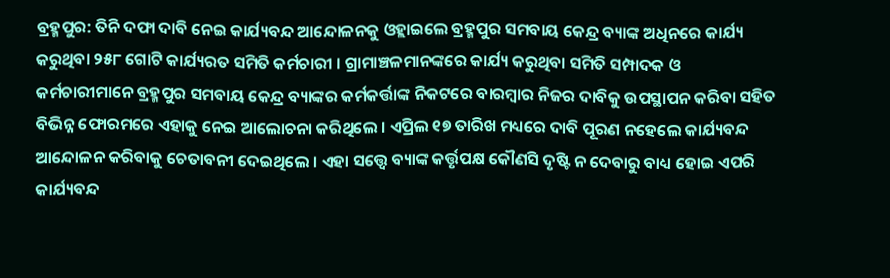ବ୍ରହ୍ମପୁର: ତିନି ଦଫା ଦାବି ନେଇ କାର୍ଯ୍ୟବନ୍ଦ ଆନ୍ଦୋଳନକୁ ଓହ୍ଲାଇଲେ ବ୍ରହ୍ମପୁର ସମବାୟ କେନ୍ଦ୍ର ବ୍ୟାଙ୍କ ଅଧିନରେ କାର୍ଯ୍ୟ କରୁଥିବା ୨୫୮ ଗୋଟି କାର୍ଯ୍ୟରତ ସମିତି କର୍ମଚାରୀ । ଗ୍ରାମାଞ୍ଚଳମାନଙ୍କରେ କାର୍ଯ୍ୟ କରୁଥିବା ସମିତି ସମ୍ପାଦକ ଓ କର୍ମଚାରୀମାନେ ବ୍ରହ୍ମପୁର ସମବାୟ କେନ୍ଦ୍ର ବ୍ୟାଙ୍କର କର୍ମକର୍ତ୍ତାଙ୍କ ନିକଟରେ ବାରମ୍ୱାର ନିଜର ଦାବିକୁ ଉପସ୍ଥାପନ କରିବା ସହିତ ବିଭିନ୍ନ ଫୋରମରେ ଏହାକୁ ନେଇ ଆଲୋଚନା କରିଥିଲେ । ଏପ୍ରିଲ ୧୭ ତାରିଖ ମଧ୍ୟରେ ଦାବି ପୂରଣ ନହେଲେ କାର୍ଯ୍ୟବନ୍ଦ ଆନ୍ଦୋଳନ କରିବାକୁ ଚେତାବନୀ ଦେଇଥିଲେ । ଏହା ସତ୍ତ୍ବେ ବ୍ୟାଙ୍କ କର୍ତ୍ତୃପକ୍ଷ କୌଣସି ଦୃଷ୍ଟି ନ ଦେବାରୁ ବାଧ୍ୟ ହୋଇ ଏପରି କାର୍ଯ୍ୟବନ୍ଦ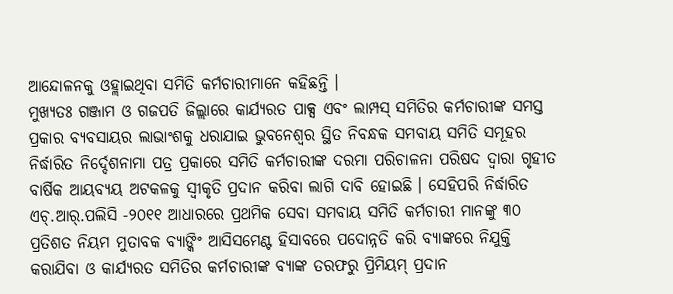ଆନ୍ଦୋଳନକୁ ଓହ୍ଲାଇଥିବା ସମିତି କର୍ମଚାରୀମାନେ କହିଛନ୍ତି ।
ମୁଖ୍ୟତଃ ଗଞ୍ଜାମ ଓ ଗଜପତି ଜିଲ୍ଲାରେ କାର୍ଯ୍ୟରତ ପାକ୍ସ ଏବଂ ଲାମ୍ପସ୍ ସମିତିର କର୍ମଚାରୀଙ୍କ ସମସ୍ତ ପ୍ରକାର ବ୍ୟବସାୟର ଲାଭାଂଶକୁ ଧରାଯାଇ ଭୁବନେଶ୍ୱର ସ୍ଥିତ ନିବନ୍ଧକ ସମବାୟ ସମିତି ସମୂହର ନିର୍ଦ୍ଧାରିତ ନିର୍ଦ୍ଦେଶନାମା ପତ୍ର ପ୍ରକାରେ ସମିତି କର୍ମଚାରୀଙ୍କ ଦରମା ପରିଚାଳନା ପରିଷଦ ଦ୍ୱାରା ଗୃହୀତ ବାର୍ଷିକ ଆୟବ୍ୟୟ ଅଟକଳକୁ ସ୍ୱୀକୃତି ପ୍ରଦାନ କରିବା ଲାଗି ଦାବି ହୋଇଛି । ସେହିପରି ନିର୍ଦ୍ଧାରିତ ଏଚ୍.ଆର୍.ପଲିସି -୨୦୧୧ ଆଧାରରେ ପ୍ରଥମିକ ସେବା ସମବାୟ ସମିତି କର୍ମଚାରୀ ମାନଙ୍କୁ ୩୦ ପ୍ରତିଶତ ନିୟମ ମୁତାବକ ବ୍ୟାଙ୍କିଂ ଆସିସମେଣ୍ଟ ହିସାବରେ ପଦୋନ୍ନତି କରି ବ୍ୟାଙ୍କରେ ନିଯୁକ୍ତି କରାଯିବା ଓ କାର୍ଯ୍ୟରତ ସମିତିର କର୍ମଚାରୀଙ୍କ ବ୍ୟାଙ୍କ ତରଫରୁ ପ୍ରିମିୟମ୍ ପ୍ରଦାନ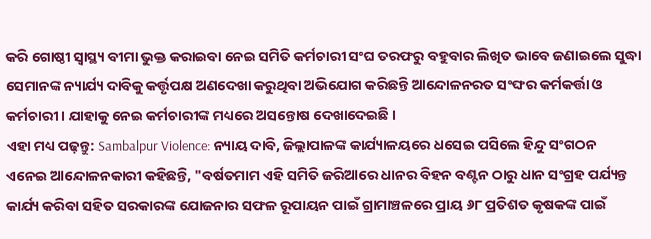କରି ଗୋଷ୍ଠୀ ସ୍ୱାସ୍ଥ୍ୟ ବୀମା ଭୁକ୍ତ କରାଇବା ନେଇ ସମିତି କର୍ମଚାରୀ ସଂଘ ତରଫରୁ ବହୁବାର ଲିଖିତ ଭାବେ ଜଣାଇଲେ ସୁଦ୍ଧା ସେମାନଙ୍କ ନ୍ୟାର୍ଯ୍ୟ ଦାବିକୁ କର୍ତ୍ତୃପକ୍ଷ ଅଣଦେଖା କରୁଥିବା ଅଭିଯୋଗ କରିଛନ୍ତି ଆନ୍ଦୋଳନରତ ସଂଙ୍ଘର କର୍ମକର୍ତ୍ତା ଓ କର୍ମଚାରୀ । ଯାହାକୁ ନେଇ କର୍ମଚାରୀଙ୍କ ମଧ୍ୟରେ ଅସନ୍ତୋଷ ଦେଖାଦେଇଛି ।
ଏହା ମଧ୍ୟ ପଢ଼ନ୍ତୁ: Sambalpur Violence: ନ୍ୟାୟ ଦାବି, ଜିଲ୍ଲାପାଳଙ୍କ କାର୍ଯ୍ୟାଳୟରେ ଧସେଇ ପସିଲେ ହିନ୍ଦୁ ସଂଗଠନ
ଏନେଇ ଆନ୍ଦୋଳନକାରୀ କହିଛନ୍ତି, "ବର୍ଷତମାମ ଏହି ସମିତି ଜରିଆରେ ଧାନର ବିହନ ବଣ୍ଟନ ଠାରୁ ଧାନ ସଂଗ୍ରହ ପର୍ଯ୍ୟନ୍ତ କାର୍ଯ୍ୟ କରିବା ସହିତ ସରକାରଙ୍କ ଯୋଜନାର ସଫଳ ରୂପାୟନ ପାଇଁ ଗ୍ରାମାଞ୍ଚଳରେ ପ୍ରାୟ ୬୮ ପ୍ରତିଶତ କୃଷକଙ୍କ ପାଇଁ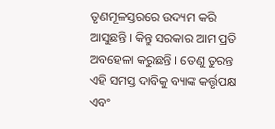ତୃଣମୂଳସ୍ତରରେ ଉଦ୍ୟମ କରି ଆସୁଛନ୍ତି । କିନ୍ତୁ ସରକାର ଆମ ପ୍ରତି ଅବହେଳା କରୁଛନ୍ତି । ତେଣୁ ତୁରନ୍ତ ଏହି ସମସ୍ତ ଦାବିକୁ ବ୍ୟାଙ୍କ କର୍ତ୍ତୃପକ୍ଷ ଏବଂ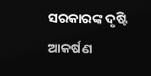ସରକାରଙ୍କ ଦୃଷ୍ଟି ଆକର୍ଷଣ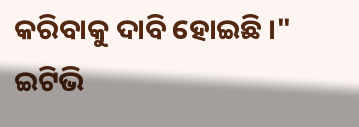କରିବାକୁ ଦାବି ହୋଇଛି ।"
ଇଟିଭି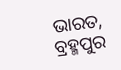ଭାରତ, ବ୍ରହ୍ମପୁର